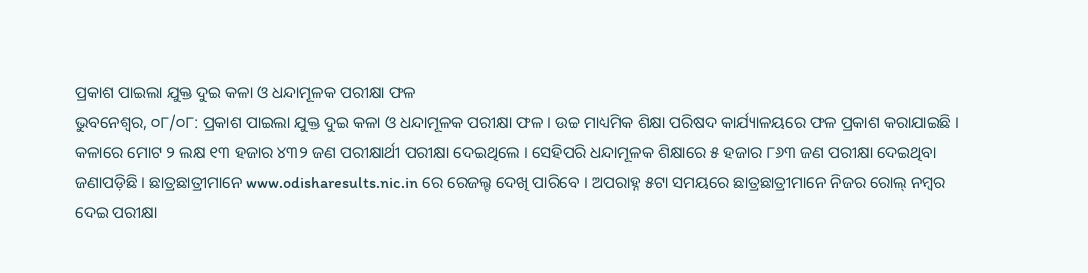ପ୍ରକାଶ ପାଇଲା ଯୁକ୍ତ ଦୁଇ କଳା ଓ ଧନ୍ଦାମୂଳକ ପରୀକ୍ଷା ଫଳ
ଭୁବନେଶ୍ୱର, ୦୮/୦୮: ପ୍ରକାଶ ପାଇଲା ଯୁକ୍ତ ଦୁଇ କଳା ଓ ଧନ୍ଦାମୂଳକ ପରୀକ୍ଷା ଫଳ । ଉଚ୍ଚ ମାଧ୍ୟମିକ ଶିକ୍ଷା ପରିଷଦ କାର୍ଯ୍ୟାଳୟରେ ଫଳ ପ୍ରକାଶ କରାଯାଇଛି । କଳାରେ ମୋଟ ୨ ଲକ୍ଷ ୧୩ ହଜାର ୪୩୨ ଜଣ ପରୀକ୍ଷାର୍ଥୀ ପରୀକ୍ଷା ଦେଇଥିଲେ । ସେହିପରି ଧନ୍ଦାମୂଳକ ଶିକ୍ଷାରେ ୫ ହଜାର ୮୬୩ ଜଣ ପରୀକ୍ଷା ଦେଇଥିବା ଜଣାପଡ଼ିଛି । ଛାତ୍ରଛାତ୍ରୀମାନେ www.odisharesults.nic.in ରେ ରେଜଲ୍ଟ ଦେଖି ପାରିବେ । ଅପରାହ୍ନ ୫ଟା ସମୟରେ ଛାତ୍ରଛାତ୍ରୀମାନେ ନିଜର ରୋଲ୍ ନମ୍ୱର ଦେଇ ପରୀକ୍ଷା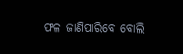ଫଳ ଜାଣିପାରିବେ ବୋଲି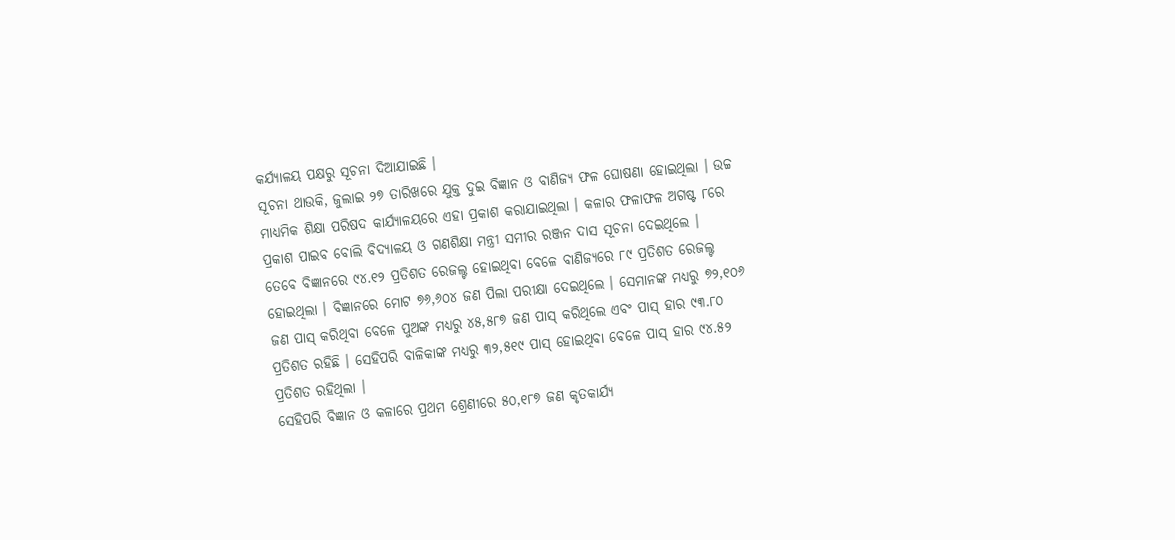କର୍ଯ୍ୟାଳୟ ପକ୍ଷରୁ ସୂଚନା ଦିଆଯାଇଛି ।
ସୂଚନା ଥାଉକି, ଜୁଲାଇ ୨୭ ତାରିଖରେ ଯୁକ୍ତ ଦୁଇ ବିଜ୍ଞାନ ଓ ବାଣିଜ୍ୟ ଫଳ ଘୋଷଣା ହୋଇଥିଲା । ଉଚ୍ଚ ମାଧ୍ୟମିକ ଶିକ୍ଷା ପରିଷଦ କାର୍ଯ୍ୟାଳୟରେ ଏହା ପ୍ରକାଶ କରାଯାଇଥିଲା । କଳାର ଫଳାଫଳ ଅଗଷ୍ଟ ୮ରେ ପ୍ରକାଶ ପାଇବ ବୋଲି ବିଦ୍ୟାଳୟ ଓ ଗଣଶିକ୍ଷା ମନ୍ତ୍ରୀ ସମୀର ରଞ୍ଜନ ଦାସ ସୂଚନା ଦେଇଥିଲେ ।
ତେବେ ବିଜ୍ଞାନରେ ୯୪.୧୨ ପ୍ରତିଶତ ରେଜଲ୍ଟ ହୋଇଥିବା ବେଳେ ବାଣିଜ୍ୟରେ ୮୯ ପ୍ରତିଶତ ରେଜଲ୍ଟ ହୋଇଥିଲା । ବିଜ୍ଞାନରେ ମୋଟ ୭୬,୬୦୪ ଜଣ ପିଲା ପରୀକ୍ଷା ଦେଇଥିଲେ । ସେମାନଙ୍କ ମଧ୍ୟରୁ ୭୨,୧୦୬ ଜଣ ପାସ୍ କରିଥିବା ବେଳେ ପୁଅଙ୍କ ମଧ୍ୟରୁ ୪୫,୫୮୭ ଜଣ ପାସ୍ କରିଥିଲେ ଏବଂ ପାସ୍ ହାର ୯୩.୮୦ ପ୍ରତିଶତ ରହିଛି । ସେହିପରି ବାଳିକାଙ୍କ ମଧ୍ୟରୁ ୩୨,୫୧୯ ପାସ୍ ହୋଇଥିବା ବେଳେ ପାସ୍ ହାର ୯୪.୫୨ ପ୍ରତିଶତ ରହିଥିଲା ।
ସେହିପରି ବିଜ୍ଞାନ ଓ କଳାରେ ପ୍ରଥମ ଶ୍ରେଣୀରେ ୫୦,୧୮୭ ଜଣ କୃତକାର୍ଯ୍ୟ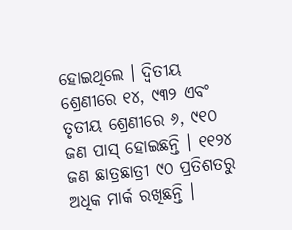ହୋଇଥିଲେ । ଦ୍ୱିତୀୟ ଶ୍ରେଣୀରେ ୧୪, ୯୩୨ ଏବଂ ତୃତୀୟ ଶ୍ରେଣୀରେ ୬, ୯୧୦ ଜଣ ପାସ୍ ହୋଇଛନ୍ତି । ୧୧୨୪ ଜଣ ଛାତ୍ରଛାତ୍ରୀ ୯୦ ପ୍ରତିଶତରୁ ଅଧିକ ମାର୍କ ରଖିଛନ୍ତି ।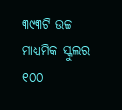୩୯୩ଟି ଉଚ୍ଚ ମାଧ୍ୟମିକ ସ୍କୁଲର ୧୦୦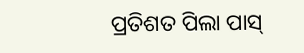ପ୍ରତିଶତ ପିଲା ପାସ୍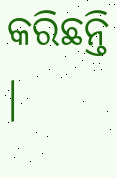କରିଛନ୍ତି ।